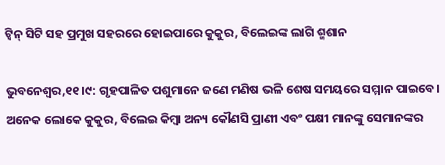ଟ୍ବିନ୍‌ ସିଟି ସହ ପ୍ରମୁଖ ସହରରେ ହୋଇପାରେ କୁକୁର, ବିଲେଇଙ୍କ ଲାଗି ଶ୍ମଶାନ

ଭୁବନେଶ୍ୱର,୧୧।୯: ଗୃହପାଳିତ ପଶୁମାନେ ଜଣେ ମଣିଷ ଭଳି ଶେଷ ସମୟରେ ସମ୍ମାନ ପାଇବେ। ଅନେକ ଲୋକେ କୁକୁର, ବିଲେଇ କିମ୍ବା ଅନ୍ୟ କୌଣସି ପ୍ରାଣୀ ଏବଂ ପକ୍ଷୀ ମାନଙ୍କୁ ସେମାନଙ୍କର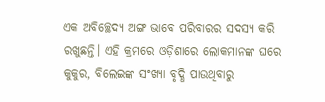ଏକ ଅବିଚ୍ଛେଦ୍ୟ ଅଙ୍ଗ ଭାବେ ପରିବାରର ସଦସ୍ୟ କରି ରଖୁଛନ୍ତି। ଏହି କ୍ରମରେ ଓଡ଼ିଶାରେ ଲୋକମାନଙ୍କ ଘରେ କୁକୁର, ବିଲେଇଙ୍କ ସଂଖ୍ୟା ବୃଦ୍ଧି ପାଉଥିବାରୁ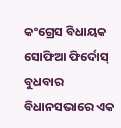କଂଗ୍ରେସ ବିଧାୟକ ସୋଫିଆ ଫିର୍ଦୋସ୍ ବୁଧବାର ବିଧାନସଭାରେ ଏକ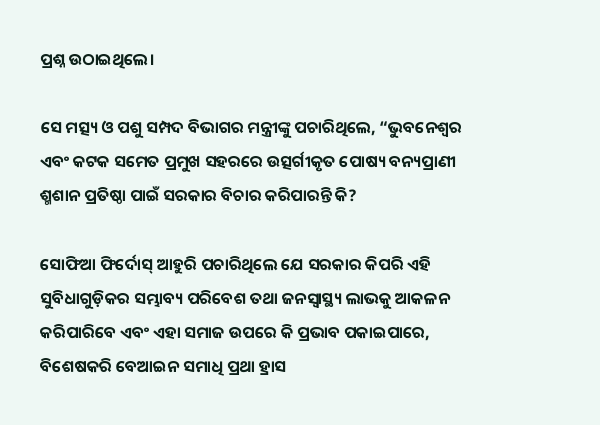ପ୍ରଶ୍ନ ଉଠାଇଥିଲେ।

ସେ ମତ୍ସ୍ୟ ଓ ପଶୁ ସମ୍ପଦ ବିଭାଗର ମନ୍ତ୍ରୀଙ୍କୁ ପଚାରିଥିଲେ, “ଭୁବନେଶ୍ୱର ଏବଂ କଟକ ସମେତ ପ୍ରମୁଖ ସହରରେ ଉତ୍ସର୍ଗୀକୃତ ପୋଷ୍ୟ ବନ୍ୟପ୍ରାଣୀ ଶ୍ମଶାନ ପ୍ରତିଷ୍ଠା ପାଇଁ ସରକାର ବିଚାର କରିପାରନ୍ତି କି?

ସୋଫିଆ ଫିର୍ଦୋସ୍ ଆହୁରି ପଚାରିଥିଲେ ଯେ ସରକାର କିପରି ଏହି ସୁବିଧାଗୁଡ଼ିକର ସମ୍ଭାବ୍ୟ ପରିବେଶ ତଥା ଜନସ୍ୱାସ୍ଥ୍ୟ ଲାଭକୁ ଆକଳନ କରିପାରିବେ ଏବଂ ଏହା ସମାଜ ଉପରେ କି ପ୍ରଭାବ ପକାଇପାରେ, ବିଶେଷକରି ବେଆଇନ ସମାଧି ପ୍ରଥା ହ୍ରାସ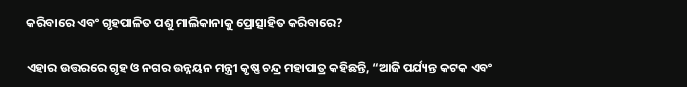କରିବାରେ ଏବଂ ଗୃହପାଳିତ ପଶୁ ମାଲିକାନାକୁ ପ୍ରୋତ୍ସାହିତ କରିବାରେ?

ଏହାର ଉତ୍ତରରେ ଗୃହ ଓ ନଗର ଉନ୍ନୟନ ମନ୍ତ୍ରୀ କୃଷ୍ଣ ଚନ୍ଦ୍ର ମହାପାତ୍ର କହିଛନ୍ତି, “ଆଜି ପର୍ଯ୍ୟନ୍ତ କଟକ ଏବଂ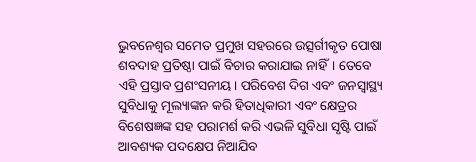ଭୁବନେଶ୍ୱର ସମେତ ପ୍ରମୁଖ ସହରରେ ଉତ୍ସର୍ଗୀକୃତ ପୋଷା ଶବଦାହ ପ୍ରତିଷ୍ଠା ପାଇଁ ବିଚାର କରାଯାଇ ନାହିଁ। ତେବେ ଏହି ପ୍ରସ୍ତାବ ପ୍ରଶଂସନୀୟ। ପରିବେଶ ଦିଗ ଏବଂ ଜନସ୍ୱାସ୍ଥ୍ୟ ସୁବିଧାକୁ ମୂଲ୍ୟାଙ୍କନ କରି ହିତାଧିକାରୀ ଏବଂ କ୍ଷେତ୍ରର ବିଶେଷଜ୍ଞଙ୍କ ସହ ପରାମର୍ଶ କରି ଏଭଳି ସୁବିଧା ସୃଷ୍ଟି ପାଇଁ ଆବଶ୍ୟକ ପଦକ୍ଷେପ ନିଆଯିବ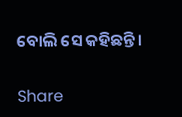ବୋଲି ସେ କହିଛନ୍ତି।

Share